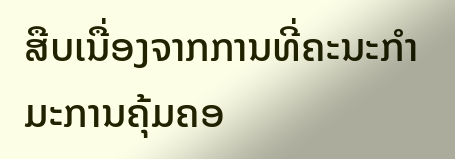ສືບເນື່ອງຈາກການທີ່ຄະນະກໍາມະການຄຸ້ມຄອ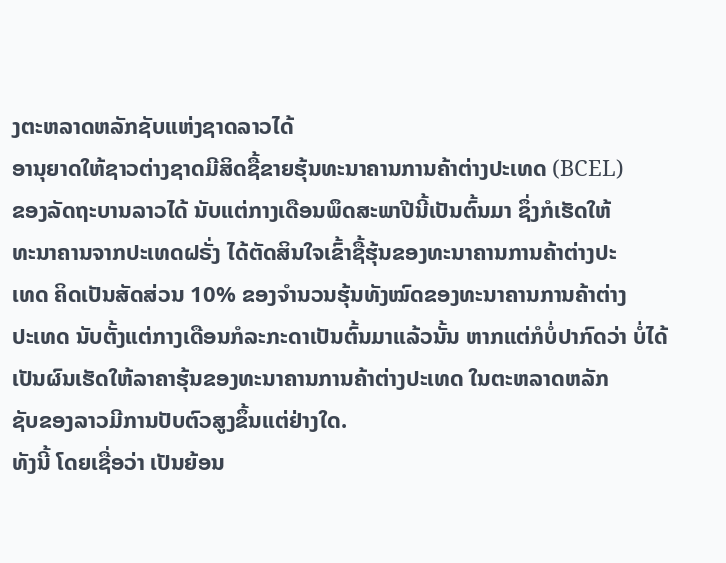ງຕະຫລາດຫລັກຊັບແຫ່ງຊາດລາວໄດ້
ອານຸຍາດໃຫ້ຊາວຕ່າງຊາດມີສິດຊື້ຂາຍຮຸ້ນທະນາຄານການຄ້າຕ່າງປະເທດ (BCEL)
ຂອງລັດຖະບານລາວໄດ້ ນັບແຕ່ກາງເດືອນພຶດສະພາປີນີ້ເປັນຕົ້ນມາ ຊຶ່ງກໍເຮັດໃຫ້
ທະນາຄານຈາກປະເທດຝຣັ່ງ ໄດ້ຕັດສິນໃຈເຂົ້າຊື້ຮຸ້ນຂອງທະນາຄານການຄ້າຕ່າງປະ
ເທດ ຄິດເປັນສັດສ່ວນ 10% ຂອງຈໍານວນຮຸ້ນທັງໝົດຂອງທະນາຄານການຄ້າຕ່າງ
ປະເທດ ນັບຕັ້ງແຕ່ກາງເດືອນກໍລະກະດາເປັນຕົ້ນມາແລ້ວນັ້ນ ຫາກແຕ່ກໍບໍ່ປາກົດວ່າ ບໍ່ໄດ້ເປັນຜົນເຮັດໃຫ້ລາຄາຮຸ້ນຂອງທະນາຄານການຄ້າຕ່າງປະເທດ ໃນຕະຫລາດຫລັກ
ຊັບຂອງລາວມີການປັບຕົວສູງຂຶ້ນແຕ່ຢ່າງໃດ.
ທັງນີ້ ໂດຍເຊື່ອວ່າ ເປັນຍ້ອນ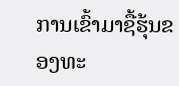ການເຂົ້າມາຊື້ຮຸ້ນຂອງທະ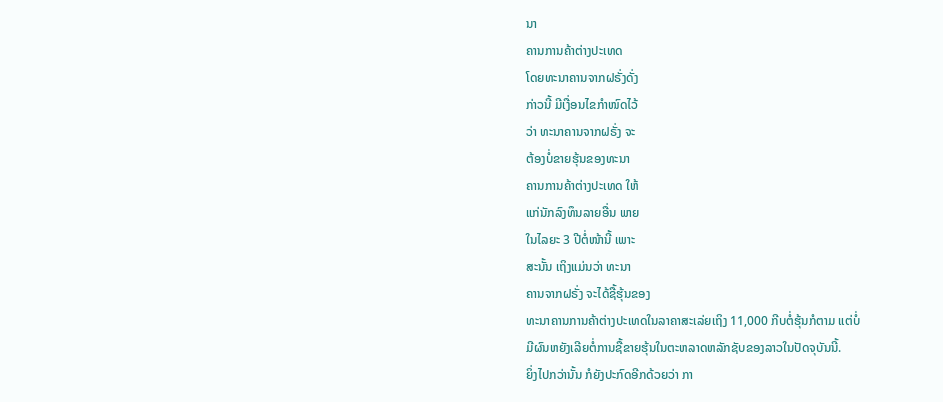ນາ
ຄານການຄ້າຕ່າງປະເທດ
ໂດຍທະນາຄານຈາກຝຣັ່ງດັ່ງ
ກ່າວນີ້ ມີເງື່ອນໄຂກໍາໜົດໄວ້
ວ່າ ທະນາຄານຈາກຝຣັ່ງ ຈະ
ຕ້ອງບໍ່ຂາຍຮຸ້ນຂອງທະນາ
ຄານການຄ້າຕ່າງປະເທດ ໃຫ້
ແກ່ນັກລົງທຶນລາຍອື່ນ ພາຍ
ໃນໄລຍະ 3 ປີຕໍ່ໜ້ານີ້ ເພາະ
ສະນັ້ນ ເຖິງແມ່ນວ່າ ທະນາ
ຄານຈາກຝຣັ່ງ ຈະໄດ້ຊື້ຮຸ້ນຂອງ
ທະນາຄານການຄ້າຕ່າງປະເທດໃນລາຄາສະເລ່ຍເຖິງ 11,000 ກີບຕໍ່ຮຸ້ນກໍຕາມ ແຕ່ບໍ່
ມີຜົນຫຍັງເລີຍຕໍ່ການຊື້ຂາຍຮຸ້ນໃນຕະຫລາດຫລັກຊັບຂອງລາວໃນປັດຈຸບັນນີ້.
ຍິ່ງໄປກວ່ານັ້ນ ກໍຍັງປະກົດອີກດ້ວຍວ່າ ກາ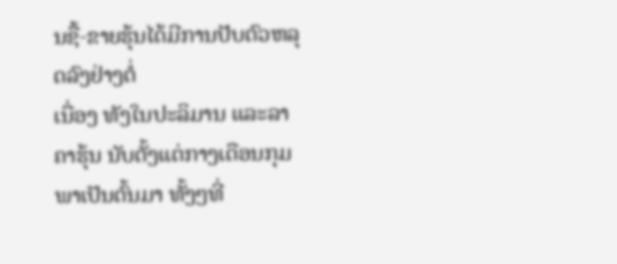ນຊື້-ຂາຍຮຸ້ນໄດ້ມີການປັບຕົວຫລຸດລົງຢ່າງຕໍ່
ເນື່ອງ ທັງໃນປະລິມານ ແລະລາຄາຮຸ້ນ ນັບຕັ້ງແຕ່ກາງເດືອນກຸມພາເປັນຕົ້ນມາ ທັ້ງໆທີ່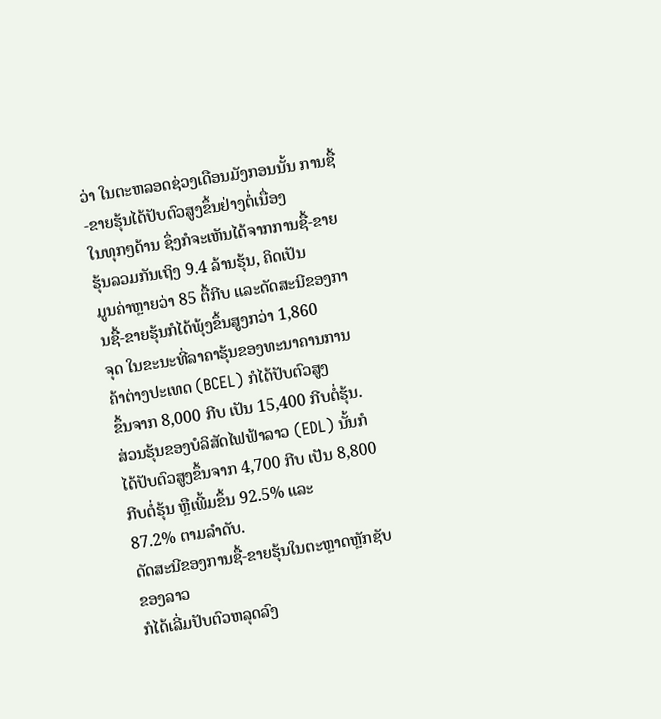ວ່າ ໃນຕະຫລອດຊ່ວງເດືອນມັງກອນນັ້ນ ການຊື້-ຂາຍຮຸ້ນໄດ້ປັບຕົວສູງຂຶ້ນຢ່າງຕໍ່ເນື່ອງ
ໃນທຸກໆດ້ານ ຊຶ່ງກໍຈະເຫັນໄດ້ຈາກການຊື້-ຂາຍຮຸ້ນລວມກັນເຖິງ 9.4 ລ້ານຮຸ້ນ, ຄິດເປັນ
ມູນຄ່າຫຼາຍວ່າ 85 ຕື້ກີບ ແລະດັດສະນີຂອງການຊື້-ຂາຍຮຸ້ນກໍໄດ້ພຸ້ງຂຶ້ນສູງກວ່າ 1,860
ຈຸດ ໃນຂະນະທີ່ລາຄາຮຸ້ນຂອງທະນາຄານການຄ້າຕ່າງປະເທດ (BCEL) ກໍໄດ້ປັບຕົວສູງ
ຂຶ້ນຈາກ 8,000 ກີບ ເປັນ 15,400 ກີບຕໍ່ຮຸ້ນ. ສ່ວນຮຸ້ນຂອງບໍລິສັດໄຟຟ້າລາວ (EDL) ນັ້ນກໍໄດ້ປັບຕົວສູງຂຶ້ນຈາກ 4,700 ກີບ ເປັນ 8,800 ກີບຕໍ່ຮຸ້ນ ຫຼືເພີ້ມຂຶ້ນ 92.5% ແລະ
87.2% ຕາມລໍາດັບ.
ດັດສະນີຂອງການຊື້-ຂາຍຮຸ້ນໃນຕະຫຼາດຫຼັກຊັບຂອງລາວ
ກໍໄດ້ເລີ່ມປັບຕົວຫລຸດລົງ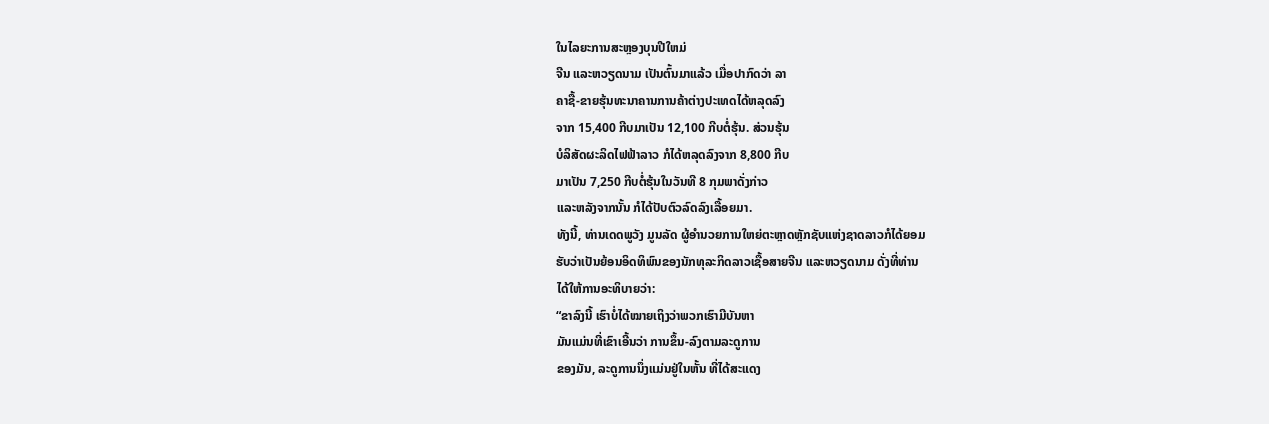ໃນໄລຍະການສະຫຼອງບຸນປີໃຫມ່
ຈີນ ແລະຫວຽດນາມ ເປັນຕົ້ນມາແລ້ວ ເມື່ອປາກົດວ່າ ລາ
ຄາຊື້-ຂາຍຮຸ້ນທະນາຄານການຄ້າຕ່າງປະເທດໄດ້ຫລຸດລົງ
ຈາກ 15,400 ກີບມາເປັນ 12,100 ກີບຕໍ່ຮຸ້ນ. ສ່ວນຮຸ້ນ
ບໍລິສັດຜະລິດໄຟຟ້າລາວ ກໍໄດ້ຫລຸດລົງຈາກ 8,800 ກີບ
ມາເປັນ 7,250 ກີບຕໍ່ຮຸ້ນໃນວັນທີ 8 ກຸມພາດັ່ງກ່າວ
ແລະຫລັງຈາກນັ້ນ ກໍໄດ້ປັບຕົວລົດລົງເລື້ອຍມາ.
ທັງນີ້, ທ່ານເດດພູວັງ ມູນລັດ ຜູ້ອໍານວຍການໃຫຍ່ຕະຫຼາດຫຼັກຊັບແຫ່ງຊາດລາວກໍໄດ້ຍອມ
ຮັບວ່າເປັນຍ້ອນອິດທິພົນຂອງນັກທຸລະກິດລາວເຊື້ອສາຍຈີນ ແລະຫວຽດນາມ ດັ່ງທີ່ທ່ານ
ໄດ້ໃຫ້ການອະທິບາຍວ່າ:
“ຂາລົງນີ້ ເຮົາບໍ່ໄດ້ໝາຍເຖິງວ່າພວກເຮົາມີບັນຫາ
ມັນແມ່ນທີ່ເຂົາເອີ້ນວ່າ ການຂຶ້ນ-ລົງຕາມລະດູການ
ຂອງມັນ, ລະດູການນຶ່ງແມ່ນຢູ່ໃນຫັ້ນ ທີ່ໄດ້ສະແດງ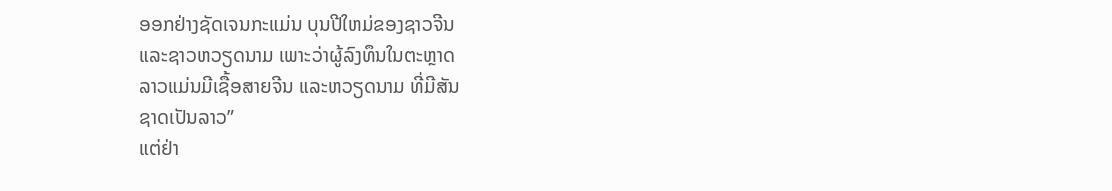ອອກຢ່າງຊັດເຈນກະແມ່ນ ບຸນປີໃຫມ່ຂອງຊາວຈີນ
ແລະຊາວຫວຽດນາມ ເພາະວ່າຜູ້ລົງທຶນໃນຕະຫຼາດ
ລາວແມ່ນມີເຊື້ອສາຍຈີນ ແລະຫວຽດນາມ ທີ່ມີສັນ
ຊາດເປັນລາວ”
ແຕ່ຢ່າ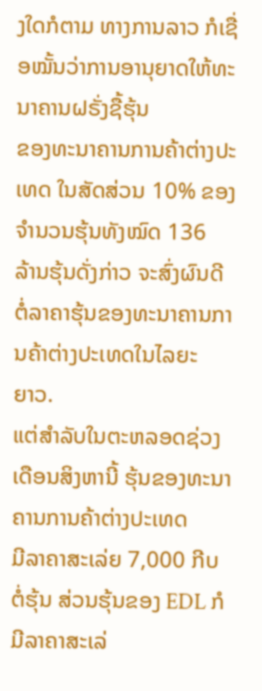ງໃດກໍຕາມ ທາງການລາວ ກໍເຊື່ອໝັ້ນວ່າການອານຸຍາດໃຫ້ທະນາຄານຝຣັ່ງຊື້ຮຸ້ນ
ຂອງທະນາຄານການຄ້າຕ່າງປະເທດ ໃນສັດສ່ວນ 10% ຂອງຈໍານວນຮຸ້ນທັງໝົດ 136
ລ້ານຮຸ້ນດັ່ງກ່າວ ຈະສົ່ງຜົນດີຕໍ່ລາຄາຮຸ້ນຂອງທະນາຄານການຄ້າຕ່າງປະເທດໃນໄລຍະ
ຍາວ.
ແຕ່ສໍາລັບໃນຕະຫລອດຊ່ວງເດືອນສິງຫານີ້ ຮຸ້ນຂອງທະນາຄານການຄ້າຕ່າງປະເທດ
ມີລາຄາສະເລ່ຍ 7,000 ກີບຕໍ່ຮຸ້ນ ສ່ວນຮຸ້ນຂອງ EDL ກໍມີລາຄາສະເລ່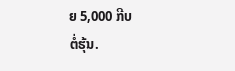ຍ 5,000 ກີບ
ຕໍ່ຮຸ້ນ.